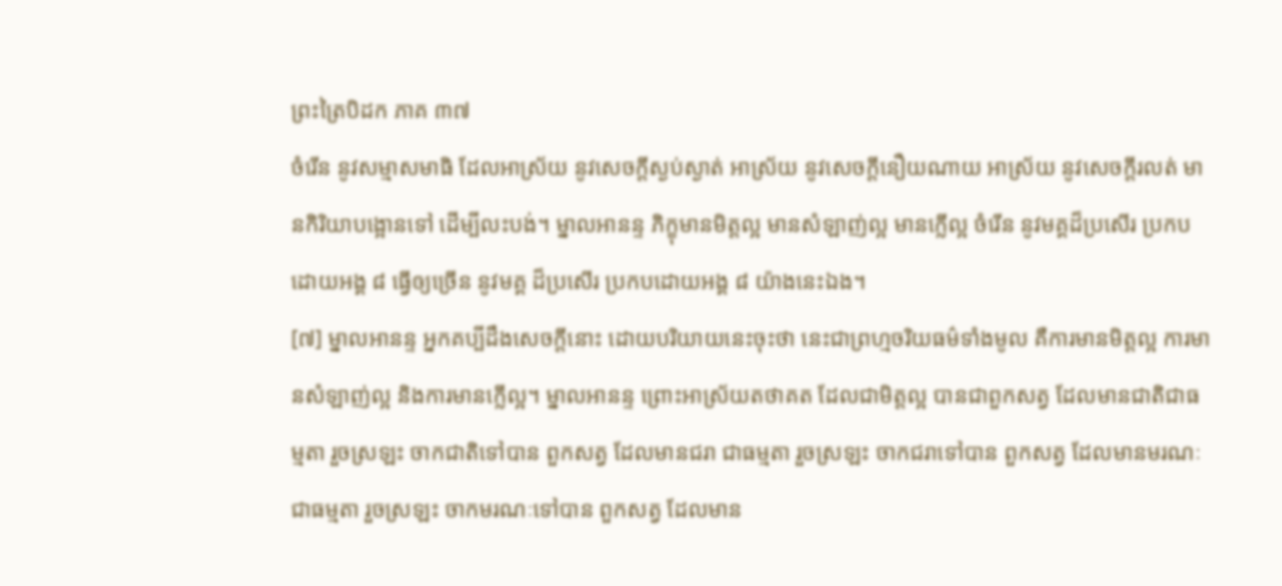ព្រះត្រៃបិដក ភាគ ៣៧
ចំរើន នូវសម្មាសមាធិ ដែលអាស្រ័យ នូវសេចក្តីស្ងប់ស្ងាត់ អាស្រ័យ នូវសេចក្តីនឿយណាយ អាស្រ័យ នូវសេចក្តីរលត់ មានកិរិយាបង្អោនទៅ ដើម្បីលះបង់។ ម្នាលអានន្ទ ភិក្ខុមានមិត្តល្អ មានសំឡាញ់ល្អ មានក្លើល្អ ចំរើន នូវមគ្គដ៏ប្រសើរ ប្រកបដោយអង្គ ៨ ធ្វើឲ្យច្រើន នូវមគ្គ ដ៏ប្រសើរ ប្រកបដោយអង្គ ៨ យ៉ាងនេះឯង។
[៧] ម្នាលអានន្ទ អ្នកគប្បីដឹងសេចក្តីនោះ ដោយបរិយាយនេះចុះថា នេះជាព្រហ្មចរិយធម៌ទាំងមូល គឺការមានមិត្តល្អ ការមានសំឡាញ់ល្អ និងការមានក្លើល្អ។ ម្នាលអានន្ទ ព្រោះអាស្រ័យតថាគត ដែលជាមិត្តល្អ បានជាពួកសត្វ ដែលមានជាតិជាធម្មតា រួចស្រឡះ ចាកជាតិទៅបាន ពួកសត្វ ដែលមានជរា ជាធម្មតា រួចស្រឡះ ចាកជរាទៅបាន ពួកសត្វ ដែលមានមរណៈ ជាធម្មតា រួចស្រឡះ ចាកមរណៈទៅបាន ពួកសត្វ ដែលមាន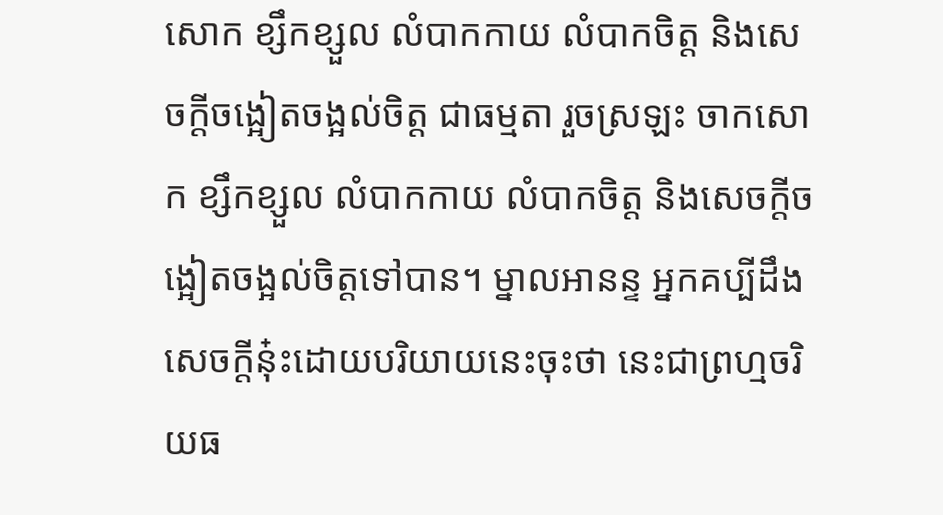សោក ខ្សឹកខ្សួល លំបាកកាយ លំបាកចិត្ត និងសេចក្តីចង្អៀតចង្អល់ចិត្ត ជាធម្មតា រួចស្រឡះ ចាកសោក ខ្សឹកខ្សួល លំបាកកាយ លំបាកចិត្ត និងសេចក្តីចង្អៀតចង្អល់ចិត្តទៅបាន។ ម្នាលអានន្ទ អ្នកគប្បីដឹងសេចក្តីនុ៎ះដោយបរិយាយនេះចុះថា នេះជាព្រហ្មចរិយធ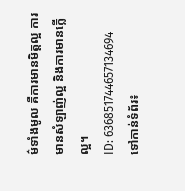ម៌ទាំងមូល គឺការមានមិត្តល្អ ការមានសំឡាញ់ល្អ និងការមានក្លើល្អ។
ID: 636851744657134694
ទៅកាន់ទំព័រ៖